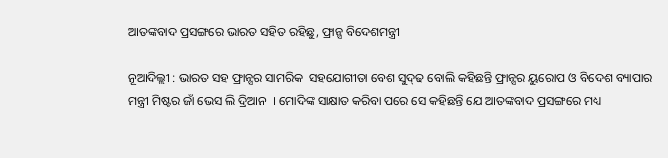ଆତଙ୍କବାଦ ପ୍ରସଙ୍ଗରେ ଭାରତ ସହିତ ରହିଛୁ, ଫ୍ରାନ୍ସ ବିଦେଶମନ୍ତ୍ରୀ

ନୂଆଦିଲ୍ଲୀ : ଭାରତ ସହ ଫ୍ରାନ୍ସର ସାମରିକ  ସହଯୋଗୀତା ବେଶ ସୁଦ୍‌ଢ ବୋଲି କହିଛନ୍ତି ଫ୍ରାନ୍ସର ୟୁରୋପ ଓ ବିଦେଶ ବ୍ୟାପାର ମନ୍ତ୍ରୀ ମିଷ୍ଟର ଜାଁ ଭେସ ଲି ଦ୍ରିଆନ  । ମୋଦିଙ୍କ ସାକ୍ଷାତ କରିବା ପରେ ସେ କହିଛନ୍ତି ଯେ ଆତଙ୍କବାଦ ପ୍ରସଙ୍ଗରେ ମଧ୍ୟ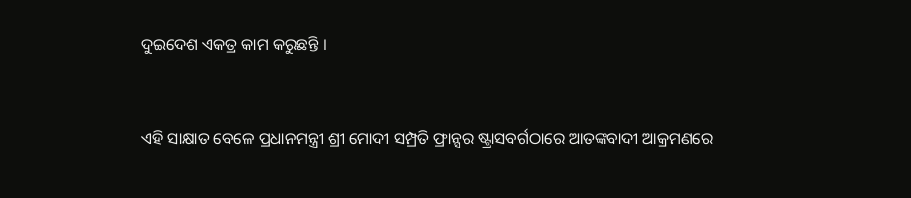ଦୁଇଦେଶ ଏକତ୍ର କାମ କରୁଛନ୍ତି ।



ଏହି ସାକ୍ଷାତ ବେଳେ ପ୍ରଧାନମନ୍ତ୍ରୀ ଶ୍ରୀ ମୋଦୀ ସମ୍ପ୍ରତି ଫ୍ରାନ୍ସର ଷ୍ଟ୍ରାସବର୍ଗଠାରେ ଆତଙ୍କବାଦୀ ଆକ୍ରମଣରେ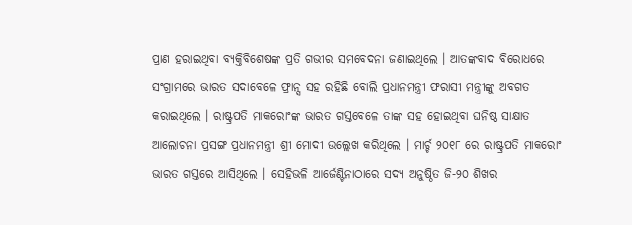ପ୍ରାଣ ହରାଇଥିବା ବ୍ୟକ୍ତିବିଶେଷଙ୍କ ପ୍ରତି ଗଭୀର ସମବେଦନା ଜଣାଇଥିଲେ । ଆତଙ୍କବାଦ ବିରୋଧରେ ସଂଗ୍ରାମରେ ଭାରତ ସଦାବେଳେ ଫ୍ରାନ୍ସ ସହ ରହିଛି ବୋଲି ପ୍ରଧାନମନ୍ତ୍ରୀ ଫରାସୀ ମନ୍ତ୍ରୀଙ୍କୁ ଅବଗତ କରାଇଥିଲେ । ରାଷ୍ଟ୍ରପତି ମାକରୋଂଙ୍କ ଭାରତ ଗସ୍ତବେଳେ ତାଙ୍କ ସହ ହୋଇଥିବା ଘନିଷ୍ଠ ସାକ୍ଷାତ ଆଲୋଚନା ପ୍ରସଙ୍ଗ ପ୍ରଧାନମନ୍ତ୍ରୀ ଶ୍ରୀ ମୋଦୀ ଉଲ୍ଲେଖ କରିଥିଲେ । ମାର୍ଚ୍ଚ ୨୦୧୮ ରେ ରାଷ୍ଟ୍ରପତି ମାକରୋଂ ଭାରତ ଗସ୍ତରେ ଆସିଥିଲେ । ସେହିଭଳି ଆର୍ଜେଣ୍ଟିନାଠାରେ ସଦ୍ୟ ଅନୁଷ୍ଠିତ ଜି-୨୦ ଶିଖର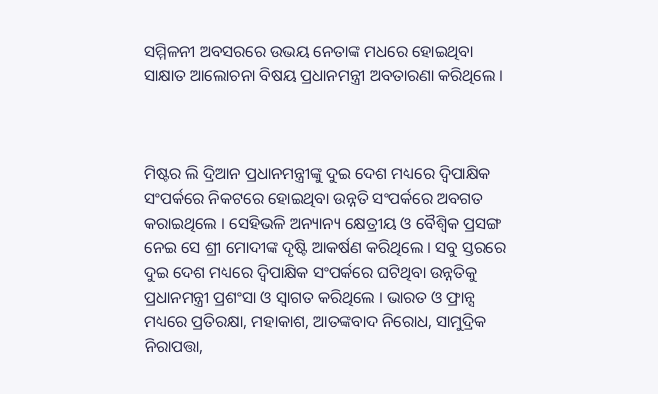ସମ୍ମିଳନୀ ଅବସରରେ ଉଭୟ ନେତାଙ୍କ ମଧରେ ହୋଇଥିବା ସାକ୍ଷାତ ଆଲୋଚନା ବିଷୟ ପ୍ରଧାନମନ୍ତ୍ରୀ ଅବତାରଣା କରିଥିଲେ ।



ମିଷ୍ଟର ଲି ଦ୍ରିଆନ ପ୍ରଧାନମନ୍ତ୍ରୀଙ୍କୁ ଦୁଇ ଦେଶ ମଧ୍ୟରେ ଦ୍ୱିପାକ୍ଷିକ ସଂପର୍କରେ ନିକଟରେ ହୋଇଥିବା ଉନ୍ନତି ସଂପର୍କରେ ଅବଗତ କରାଇଥିଲେ । ସେହିଭଳି ଅନ୍ୟାନ୍ୟ କ୍ଷେତ୍ରୀୟ ଓ ବୈଶ୍ୱିକ ପ୍ରସଙ୍ଗ ନେଇ ସେ ଶ୍ରୀ ମୋଦୀଙ୍କ ଦୃଷ୍ଟି ଆକର୍ଷଣ କରିଥିଲେ । ସବୁ ସ୍ତରରେ ଦୁଇ ଦେଶ ମଧ୍ୟରେ ଦ୍ୱିପାକ୍ଷିକ ସଂପର୍କରେ ଘଟିଥିବା ଉନ୍ନତିକୁ ପ୍ରଧାନମନ୍ତ୍ରୀ ପ୍ରଶଂସା ଓ ସ୍ୱାଗତ କରିଥିଲେ । ଭାରତ ଓ ଫ୍ରାନ୍ସ ମଧ୍ୟରେ ପ୍ରତିରକ୍ଷା, ମହାକାଶ, ଆତଙ୍କବାଦ ନିରୋଧ, ସାମୁଦ୍ରିକ ନିରାପତ୍ତା,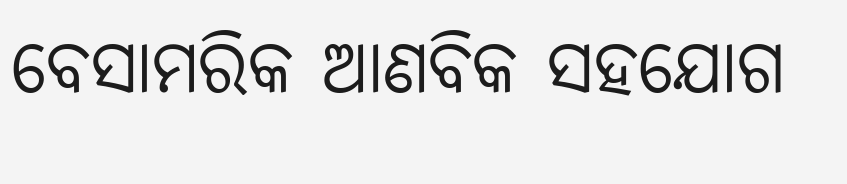ବେସାମରିକ ଆଣବିକ ସହଯୋଗ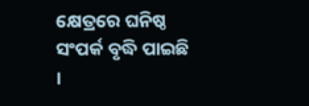କ୍ଷେତ୍ରରେ ଘନିଷ୍ଠ ସଂପର୍କ ବୃଦ୍ଧି ପାଇଛି ।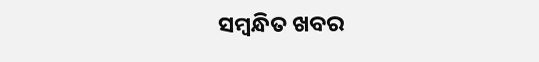ସମ୍ବନ୍ଧିତ ଖବର